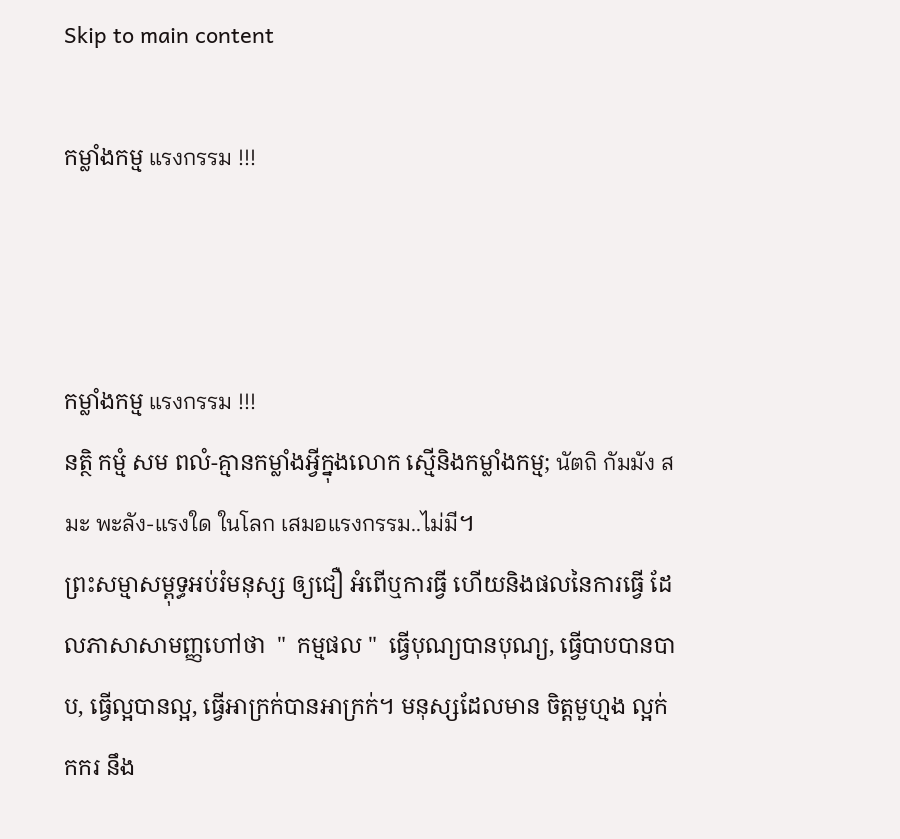Skip to main content

កម្លាំងកម្ម แรงกรรม !!!



កម្លាំងកម្ម แรงกรรม !!!
នត្ថិ កម្មំ សម ពលំ-គ្មានកម្លាំងអ្វីក្នុងលោក ស្មេីនិងកម្លាំងកម្ម; นัตถิ กัมมัง สมะ พะลัง-แรงใด ในโลก เสมอแรงกรรม..ไม่มี។
ព្រះសម្មាសម្ពុទ្ធអប់រំមនុស្ស ឲ្យជឿ អំពេីឬការធ្វី ហេីយនិងផលនៃការធ្វេី ដែលភាសាសាមញ្ញហៅថា  "  កម្មផល "  ធ្វេីបុណ្យបានបុណ្យ, ធ្វេីបាបបានបាប, ធ្វេីល្អបានល្អ, ធ្វេីអាក្រក់បានអាក្រក់។ មនុស្សដែលមាន ចិត្តមួហ្មង ល្អក់កករ នឹង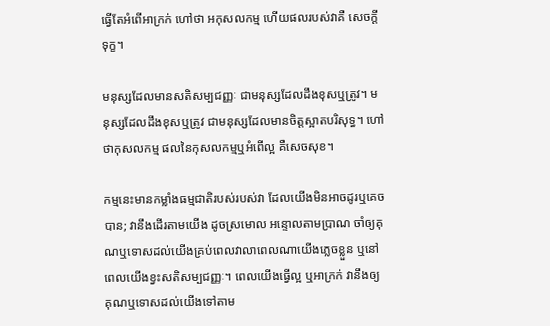ធ្វេីតែអំពេីអាក្រក់ ហៅថា អកុសលកម្ម ហេីយផលរបស់វាគឺ សេចក្តីទុក្ខ។

មនុស្សដែលមានសតិសម្បជញ្ញៈ ជាមនុស្សដែលដឹងខុសឬត្រូវ។ មនុស្សដែលដឹងខុសឬត្រូវ ជាមនុស្សដែលមានចិត្តស្អាតបរិសុទ្ធ។ ហៅថាកុសលកម្ម ផលនៃកុសលកម្មឬអំពេីល្អ គឺសេចសុខ។

កម្មនេះមានកម្លាំងធម្មជាតិរបស់របស់វា ដែលយេីងមិនអាចដូរឬគេចបាន; វានឹងដេីរតាមយេីង ដូចស្រមោល អន្ទោលតាមប្រាណ ចាំឲ្យគុណឬទោសដល់យេីងគ្រប់ពេលវាលាពេលណាយេីងភ្លេចខ្លួន ឬនៅពេលយេីងខ្វះសតិសម្បជញ្ញៈ។ ពេលយេីងធ្វេីល្អ ឬអាក្រក់ វានឹងឲ្យគុណឬទោសដល់យេីងទៅតាម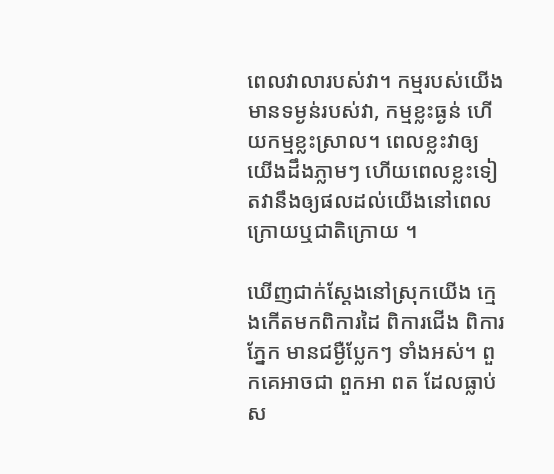ពេលវាលារបស់វា។ កម្មរបស់យេីងមានទម្ងន់របស់វា, កម្មខ្លះធ្ងន់ ហេីយកម្មខ្លះស្រាល។ ពេលខ្លះវាឲ្យយេីងដឹងភ្លាមៗ ហេីយពេលខ្លះទៀតវានឹងឲ្យផលដល់យេីងនៅពេលក្រោយឬជាតិក្រោយ ។

ឃេីញជាក់ស្តែងនៅស្រុកយេីង ក្មេងកេីតមកពិការដៃ ពិការជេីង ពិការភ្នែក មានជម្ងឺប្លែកៗ ទាំងអស់។ ពួកគេអាចជា ពួកអា ពត ដែលធ្លាប់ស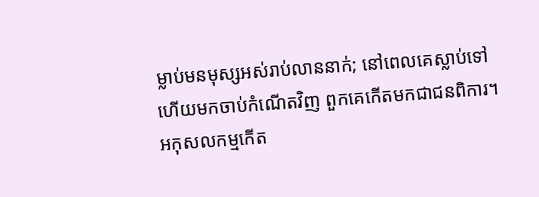ម្លាប់មនមុស្សអស់រាប់លាននាក់; នៅពេលគេស្លាប់ទៅ ហេីយមកចាប់កំណេីតវិញ ពួកគេកេីតមកជាជនពិការ។
អកុសលកម្មកេីត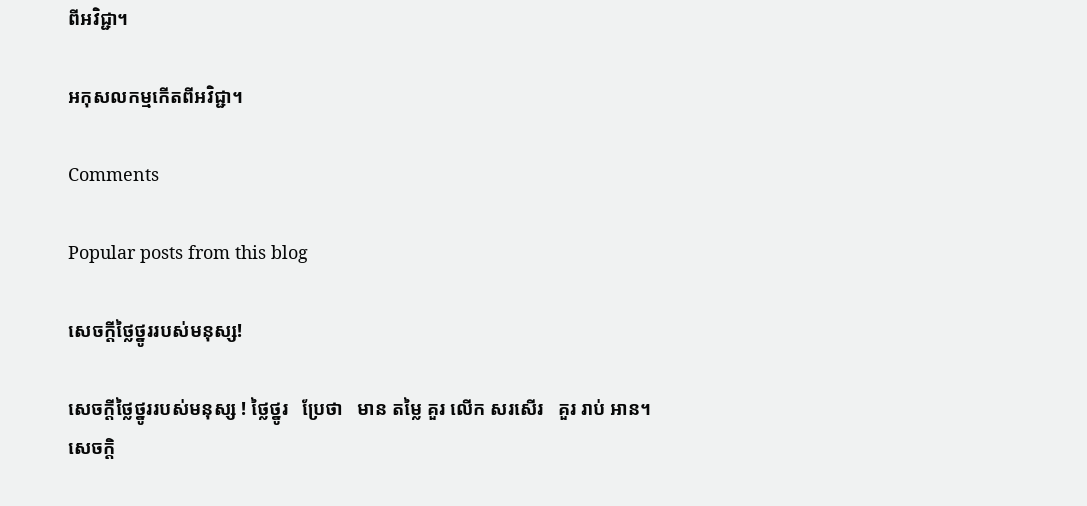ពីអវិជ្ជា។

អកុសលកម្មកេីតពីអវិជ្ជា។

Comments

Popular posts from this blog

សេចក្តីថ្លៃថ្នូររបស់មនុស្ស!

សេចក្តីថ្លៃថ្នូររបស់មនុស្ស ! ថ្លៃថ្នូរ   ប្រែថា   មាន តម្លៃ គួរ លើក សរសើរ   គួរ រាប់ អាន។   សេចក្តិ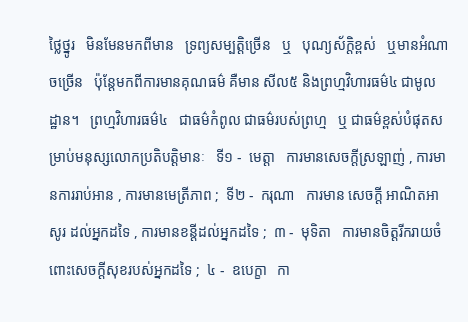ថ្លៃថ្នូរ   មិនមែនមកពីមាន   ទ្រព្យសម្បត្តិច្រេីន   ឬ   បុណ្យស័ក្តិខ្ពស់   ឬមានអំណាចច្រេីន   ប៉ុន្តែមកពីការមានគុណធម៌ គឺមាន សីល៥ និងព្រហ្មវិហារធម៌៤ ជាមូលដ្ឋាន។   ព្រហ្មវិហារធម៌៤   ជាធម៌កំពូល ជាធម៌របស់ព្រហ្ម   ឬ ជាធម៌ខ្ពស់បំផុតសម្រាប់មនុស្សលោកប្រតិបត្តិមានៈ   ទី១ -  មេត្តា   ការមានសេចក្តីស្រឡាញ់ , ការមានការរាប់អាន , ការមានមេត្រីភាព ;  ទី២ -  ករុណា   ការមាន សេចក្ដី អាណិតអាសូរ ដល់អ្នកដទៃ , ការមានខន្តីដល់អ្នកដទៃ ;  ៣ -  មុទិតា   ការមានចិត្តរីករាយចំពោះសេចក្ដីសុខរបស់អ្នកដទៃ ;  ៤ -  ឧបេក្ខា   កា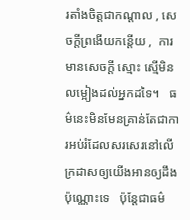រតាំងចិត្តជាកណ្ដាល , សេចក្ដីព្រងើយកន្តើយ ,  ការមានសេចក្ដី ស្មោះ ស្មើមិនលម្អៀងដល់អ្នកដទៃ។   ធម៌នេះមិនមែនគ្រាន់តែជាការអប់រំដែលសរសេរនៅលេីក្រដាសឲ្យយេីងអានឲ្យដឹងប៉ុណ្ណោះទេ   ប៉ុន្តែជាធម៌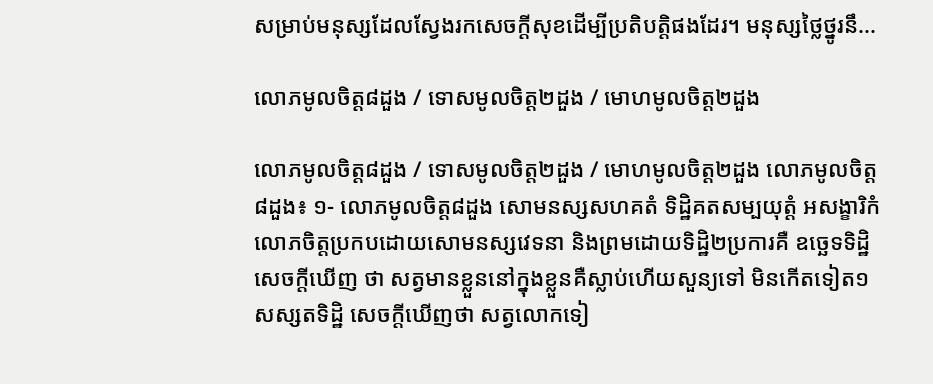សម្រាប់មនុស្សដែលស្វែងរកសេចក្តីសុខដេីម្បីប្រតិបត្តិផងដែរ។ មនុស្សថ្លៃថ្នូរនឹ...

លោភមូលចិត្ត៨ដួង / ទោសមូលចិត្ត២ដួង / មោហមូលចិត្ត២ដួង

លោភមូលចិត្ត៨ដួង / ទោសមូលចិត្ត២ដួង / មោហមូលចិត្ត២ដួង លោភមូលចិត្ត៨ដួង៖ ១- លោភមូលចិត្ត៨ដួង សោមនស្សសហគតំ ទិដ្ឋិគតសម្បយុត្តំ អសង្ខារិកំ  លោភចិត្តប្រកបដោយសោមនស្សវេទនា និងព្រមដោយទិដ្ឋិ២ប្រការគឺ ឧច្ឆេទទិដ្ឋិ សេចក្តីឃើញ ថា សត្វមានខ្លួននៅក្នុងខ្លួនគឺស្លាប់ហើយសួន្យទៅ មិនកើតទៀត១ សស្សតទិដ្ឋិ សេចក្តីឃើញថា សត្វលោកទៀ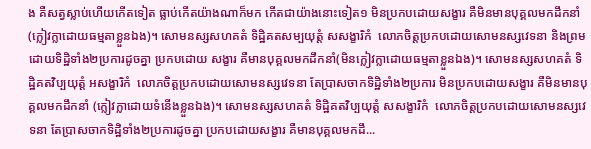ង គឺសត្វស្លាប់ហើយកើតទៀត ធ្លាប់កើតយ៉ាងណាក៏មក កើតជាយ៉ាងនោះទៀត១ មិនប្រកបដោយសង្ខារ គឺមិនមានបុគ្គលមកដឹកនាំ (ក្លៀវក្លាដោយធម្មតាខ្លួនឯង)។ សោមនស្សសហគតំ ទិដ្ឋិគតសម្បយុត្តំ សសង្ខារិកំ  លោភចិត្តប្រកបដោយសោមនស្សវេទនា និងព្រមដោយទិដ្ឋិទាំង២ប្រការដូចគ្នា ប្រកបដោយ សង្ខារ គឺមានបុគ្គលមកដឹកនាំ(មិនក្លៀវក្លាដោយធម្មតាខ្លួនឯង)។ សោមនស្សសហគតំ ទិដ្ឋិគតវិប្បយុត្តំ អសង្ខារិកំ  លោភចិត្តប្រកបដោយសោមនស្សវេទនា តែប្រាសចាកទិដ្ឋិទាំង២ប្រការ មិនប្រកបដោយសង្ខារ គឺមិនមានបុគ្គលមកដឹកនាំ (ក្លៀវក្លាដោយទំនើងខ្លួនឯង)។ សោមនស្សសហគតំ ទិដ្ឋិគតវិប្បយុត្តំ សសង្ខារិកំ  លោភចិត្តប្រកបដោយសោមនស្សវេទនា តែប្រាសចាកទិដ្ឋិទាំង២ប្រការដូចគ្នា ប្រកបដោយសង្ខារ គឺមានបុគ្គលមកដឹ...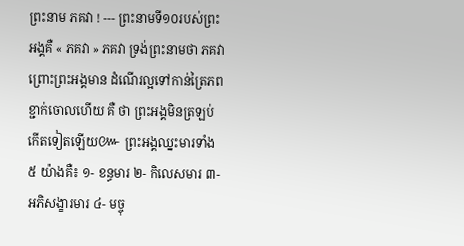ព្រះនាម ភគវា ! --- ព្រះនាមទី១០របស់ព្រះអង្គគឺ « ភគវា » ភគវា ទ្រង់ព្រះនាមថា ភគវា ព្រោះព្រះអង្គមាន ដំណើរល្អទៅកាន់ត្រៃភព ខ្ជាក់ចោលហើយ គឺ ថា ព្រះអង្គមិនត្រឡប់កើតទៀតឡើយ៚ ព្រះអង្គឈ្នះមារទាំង ៥ យ៉ាងគឺ៖ ១- ខន្ធមារ ២- កិលេសមារ ៣- អភិសង្ខារមារ ៤- មច្ចុ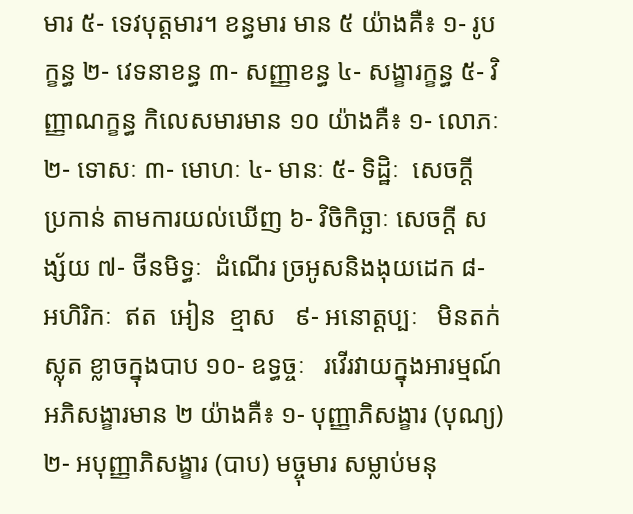មារ ៥- ទេវបុត្តមារ។ ខន្ធមារ មាន ៥ យ៉ាងគឺ៖ ១- រូបក្ខន្ធ ២- វេទនាខន្ធ ៣- សញ្ញាខន្ធ ៤- សង្ខារក្ខន្ធ ៥- វិញ្ញាណក្ខន្ធ កិលេសមារមាន ១០ យ៉ាងគឺ៖ ១- លោភៈ ២- ទោសៈ ៣- មោហៈ ៤- មានៈ ៥- ទិដ្ឋិៈ  សេចក្ដី  ប្រកាន់ តាមការយល់ឃើញ ៦- វិចិកិច្ឆាៈ សេចក្តី សង្ស័យ ៧- ថីនមិទ្ធៈ  ដំណើរ ច្រអូសនិងងុយដេក ៨- អហិរិកៈ  ឥត  អៀន  ខ្មាស   ៩- អនោត្តប្បៈ   មិនតក់ស្លុត ខ្លាចក្នុងបាប ១០- ឧទ្ធច្ចៈ   រវើរវាយក្នុងអារម្មណ៍  អភិសង្ខារមាន ២ យ៉ាងគឺ៖ ១- បុញ្ញាភិសង្ខារ (បុណ្យ) ២- អបុញ្ញាភិសង្ខារ (បាប) មច្ចុមារ សម្លាប់មនុ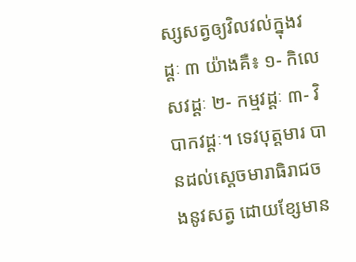ស្សសត្វឲ្យវិលវល់ក្នុងវដ្តៈ ៣ យ៉ាងគឺ៖ ១- កិលេសវដ្ដៈ ២- កម្មវដ្ដៈ ៣- វិបាកវដ្ដៈ។ ទេវបុត្តមារ បានដល់ស្ដេចមារាធិរាជចងនូវសត្វ ដោយខ្សែមាន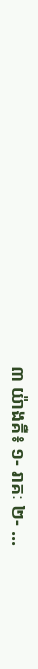៣ យ៉ាងគឺ៖ ១- រាគៈ ២- ...